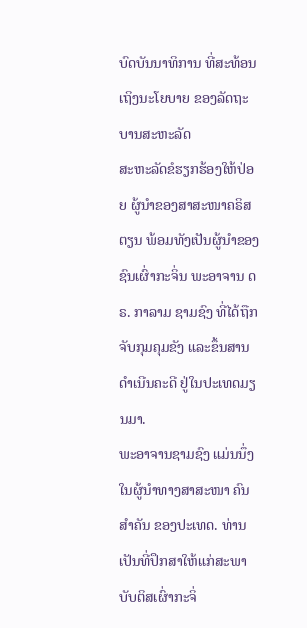ບົດບັນນາທິການ ທີ່ສະທ້ອນເຖິງນະໂຍບາຍ ຂອງລັດຖະບານສະຫະລັດ
ສະຫະລັດຂໍຮຽກຮ້ອງໃຫ້ປ່ອຍ ຜູ້ນຳຂອງສາສະໜາຄຣິສຕຽນ ພ້ອມທັງເປັນຜູ້ນຳຂອງຊົນເຜົ່າກະຈິ່ນ ພະອາຈານ ດຣ. ກາລາມ ຊາມຊົງ ທີ່ໄດ້ຖືກ ຈັບກຸມຄຸມຂັງ ແລະຂຶ້ນສານດຳເນີນຄະດີ ຢູ່ໃນປະເທດມຽນມາ.
ພະອາຈານຊາມຊົງ ແມ່ນນຶ່ງໃນຜູ້ນຳທາງສາສະໜາ ຄົນສຳຄັນ ຂອງປະເທດ. ທ່ານເປັນທີ່ປຶກສາໃຫ້ແກ່ສະພາບັບຕິສເຜົ່າກະຈິ່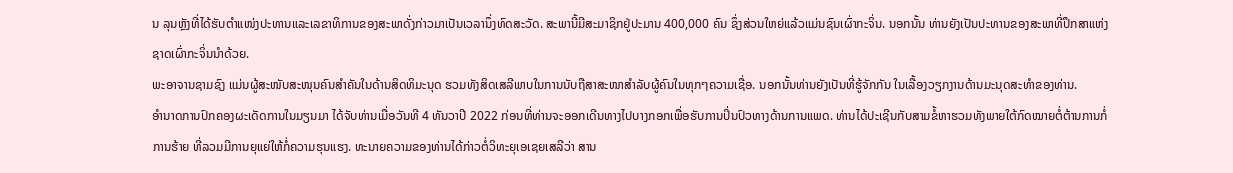ນ ລຸນຫຼັງທີ່ໄດ້ຮັບຕຳແໜ່ງປະທານແລະເລຂາທິການຂອງສະພາດັ່ງກ່າວມາເປັນເວລານຶ່ງທົດສະວັດ. ສະພານີ້ມີສະມາຊິກຢູ່ປະມານ 400,000 ຄົນ ຊຶ່ງສ່ວນໃຫຍ່ແລ້ວແມ່ນຊົນເຜົ່າກະຈິ່ນ. ນອກນັ້ນ ທ່ານຍັງເປັນປະທານຂອງສະພາທີ່ປຶກສາແຫ່ງຊາດເຜົ່າກະຈິ່ນນຳດ້ວຍ.
ພະອາຈານຊາມຊົງ ແມ່ນຜູ້ສະໜັບສະໜຸນຄົນສຳຄັນໃນດ້ານສິດທິມະນຸດ ຮວມທັງສິດເສລີພາບໃນການນັບຖືສາສະໜາສຳລັບຜູ້ຄົນໃນທຸກໆຄວາມເຊື່ອ. ນອກນັ້ນທ່ານຍັງເປັນທີ່ຮູ້ຈັກກັນ ໃນເລື້ອງວຽກງານດ້ານມະນຸດສະທຳຂອງທ່ານ.
ອຳນາດການປົກຄອງຜະເດັດການໃນມຽນມາ ໄດ້ຈັບທ່ານເມື່ອວັນທີ 4 ທັນວາປີ 2022 ກ່ອນທີ່ທ່ານຈະອອກເດີນທາງໄປບາງກອກເພື່ອຮັບການປິ່ນປົວທາງດ້ານການແພດ. ທ່ານໄດ້ປະເຊີນກັບສາມຂໍ້ຫາຮວມທັງພາຍໃຕ້ກົດໝາຍຕໍ່ຕ້ານການກໍ່ການຮ້າຍ ທີ່ລວມມີການຍຸແຍ່ໃຫ້ກໍ່ຄວາມຮຸນແຮງ. ທະນາຍຄວາມຂອງທ່ານໄດ້ກ່າວຕໍ່ວິທະຍຸເອເຊຍເສລີວ່າ ສານ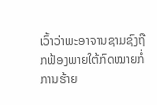ເວົ້າວ່າພະອາຈານຊາມຊົງຖືກຟ້ອງພາຍໃຕ້ກົດໝາຍກໍ່ການຮ້າຍ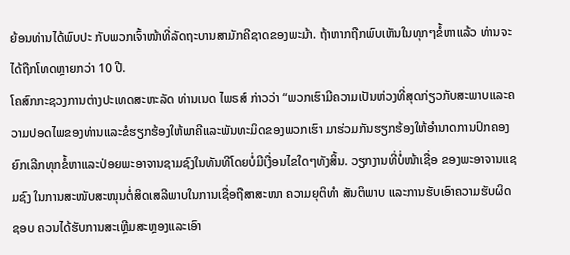ຍ້ອນທ່ານໄດ້ພົບປະ ກັບພວກເຈົ້າໜ້າທີ່ລັດຖະບານສາມັກຄີຊາດຂອງພະມ້າ. ຖ້າຫາກຖືກພົບເຫັນໃນທຸກໆຂໍ້ຫາແລ້ວ ທ່ານຈະໄດ້ຖືກໂທດຫຼາຍກວ່າ 10 ປີ.
ໂຄສົກກະຊວງການຕ່າງປະເທດສະຫະລັດ ທ່ານເນດ ໄພຣສ໌ ກ່າວວ່າ “ພວກເຮົາມີຄວາມເປັນຫ່ວງທີ່ສຸດກ່ຽວກັບສະພາບແລະຄວາມປອດໄພຂອງທ່ານແລະຂໍຮຽກຮ້ອງໃຫ້ພາຄີແລະພັນທະມິດຂອງພວກເຮົາ ມາຮ່ວມກັນຮຽກຮ້ອງໃຫ້ອຳນາດການປົກຄອງຍົກເລີກທຸກຂໍ້ຫາແລະປ່ອຍພະອາຈານຊາມຊົງໃນທັນທີໂດຍບໍ່ມີເງື່ອນໄຂໃດໆທັງສິ້ນ. ວຽກງານທີ່ບໍ່ໜ້າເຊື່ອ ຂອງພະອາຈານແຊມຊົງ ໃນການສະໜັບສະໜຸນຕໍ່ສິດເສລີພາບໃນການເຊື່ອຖືສາສະໜາ ຄວາມຍຸຕິທຳ ສັນຕິພາບ ແລະການຮັບເອົາຄວາມຮັບຜິດຊອບ ຄວນໄດ້ຮັບການສະເຫຼີມສະຫຼອງແລະເອົາ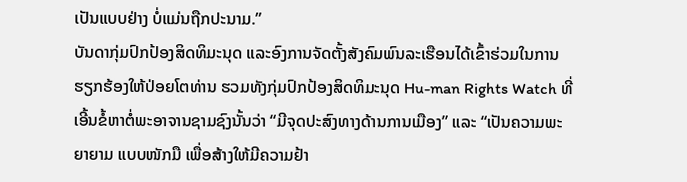ເປັນແບບຢ່າງ ບໍ່ແມ່ນຖືກປະນາມ.”
ບັນດາກຸ່ມປົກປ້ອງສິດທິມະນຸດ ແລະອົງການຈັດຕັ້ງສັງຄົມພົນລະເຮືອນໄດ້ເຂົ້າຮ່ວມໃນການຮຽກຮ້ອງໃຫ້ປ່ອຍໂຕທ່ານ ຮວມທັງກຸ່ມປົກປ້ອງສິດທິມະນຸດ Hu-man Rights Watch ທີ່ເອີ້ນຂໍ້ຫາຕໍ່ພະອາຈານຊາມຊົງນັ້ນວ່າ “ມີຈຸດປະສົງທາງດ້ານການເມືອງ” ແລະ “ເປັນຄວາມພະຍາຍາມ ແບບໜັກມື ເພື່ອສ້າງໃຫ້ມີຄວາມຢ້າ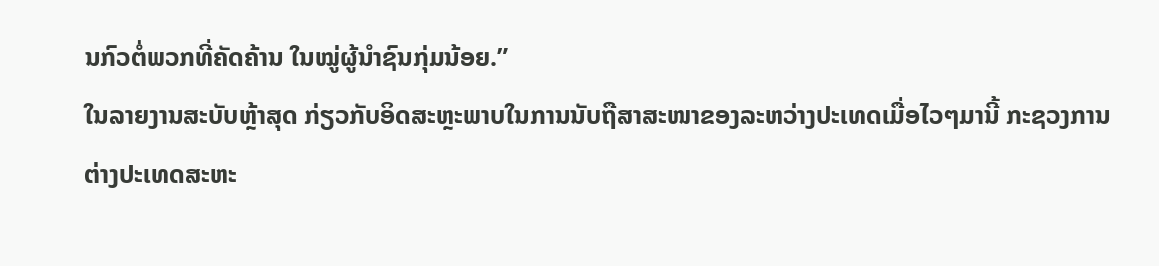ນກົວຕໍ່ພວກທີ່ຄັດຄ້ານ ໃນໝູ່ຜູ້ນຳຊົນກຸ່ມນ້ອຍ.”
ໃນລາຍງານສະບັບຫຼ້າສຸດ ກ່ຽວກັບອິດສະຫຼະພາບໃນການນັບຖືສາສະໜາຂອງລະຫວ່າງປະເທດເມື່ອໄວໆມານີ້ ກະຊວງການຕ່າງປະເທດສະຫະ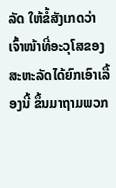ລັດ ໃຫ້ຂໍ້ສັງເກດວ່າ ເຈົ້າໜ້າທີ່ອະວຸໂສຂອງສະຫະລັດໄດ້ຍົກເອົາເລື້ອງນີ້ ຂຶ້ນມາຖາມພວກ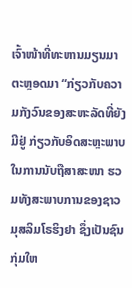ເຈົ້າໜ້າທີ່ທະຫານມຽນມາຕະຫຼອດມາ “ກ່ຽວກັບຄວາມກັງວົນຂອງສະຫະລັດທີ່ຍັງມີຢູ່ ກ່ຽວກັບອິດສະຫຼະພາບໃນການນັບຖືສາສະໜາ ຮວມທັງສະພາບການຂອງຊາວມຸສລິມໂຣຮິງຢາ ຊຶ່ງເປັນຊົນກຸ່ມໃຫ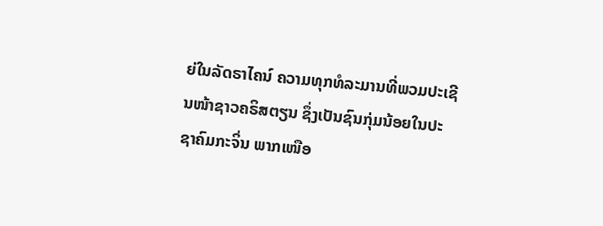ຍ່ໃນລັດຣາໄຄນ໌ ຄວາມທຸກທໍລະມານທີ່ພວມປະເຊີນໜ້າຊາວຄຣິສຕຽນ ຊຶ່ງເປັນຊົນກຸ່ມນ້ອຍໃນປະຊາຄົມກະຈິ່ນ ພາກເໜືອ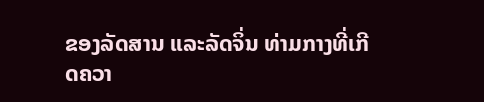ຂອງລັດສານ ແລະລັດຈິ່ນ ທ່າມກາງທີ່ເກີດຄວາ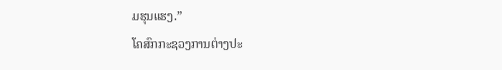ມຮຸນແຮງ.”
ໂຄສົກກະຊວງການຕ່າງປະ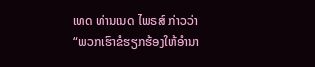ເທດ ທ່ານເນດ ໄພຣສ໌ ກ່າວວ່າ “ພວກເຮົາຂໍຮຽກຮ້ອງໃຫ້ອຳນາ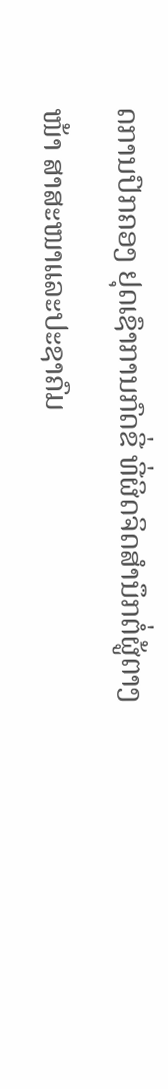ດການປົກຄອງ ຢຸດເຊົາການກົດຂີ່ ທີ່ຜິດຈິດສຳນຶກຕໍ່ຜູ້ຕາງໜ້າ ສາສະໜາແລະປະຊາຄົມ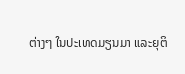ຕ່າງໆ ໃນປະເທດມຽນມາ ແລະຍຸຕິ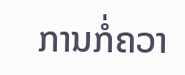ການກໍ່ຄວາ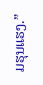ມຮຸນແຮງ.”